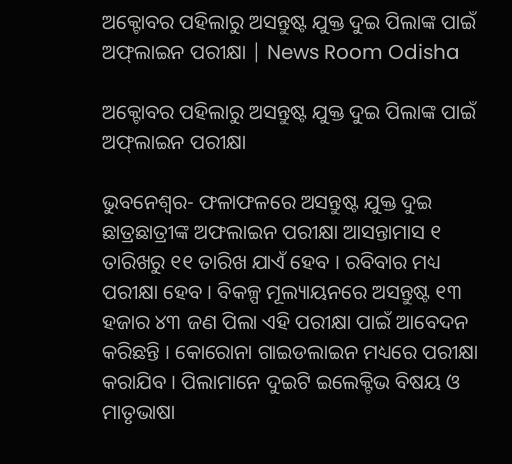ଅକ୍ଟୋବର ପହିଲାରୁ ଅସନ୍ତୁଷ୍ଟ ଯୁକ୍ତ ଦୁଇ ପିଲାଙ୍କ ପାଇଁ ଅଫ୍‌ଲାଇନ ପରୀକ୍ଷା | News Room Odisha

ଅକ୍ଟୋବର ପହିଲାରୁ ଅସନ୍ତୁଷ୍ଟ ଯୁକ୍ତ ଦୁଇ ପିଲାଙ୍କ ପାଇଁ ଅଫ୍‌ଲାଇନ ପରୀକ୍ଷା

ଭୁବନେଶ୍ୱର- ଫଳାଫଳରେ ଅସନ୍ତୁଷ୍ଟ ଯୁକ୍ତ ଦୁଇ ଛାତ୍ରଛାତ୍ରୀଙ୍କ ଅଫଲାଇନ ପରୀକ୍ଷା ଆସନ୍ତାମାସ ୧ ତାରିଖରୁ ୧୧ ତାରିଖ ଯାଏଁ ହେବ । ରବିବାର ମଧ୍ୟ ପରୀକ୍ଷା ହେବ । ବିକଳ୍ପ ମୂଲ୍ୟାୟନରେ ଅସନ୍ତୁଷ୍ଟ ୧୩ ହଜାର ୪୩ ଜଣ ପିଲା ଏହି ପରୀକ୍ଷା ପାଇଁ ଆବେଦନ କରିଛନ୍ତି । କୋରୋନା ଗାଇଡଲାଇନ ମଧ୍ୟରେ ପରୀକ୍ଷା କରାଯିବ । ପିଲାମାନେ ଦୁଇଟି ଇଲେକ୍ଟିଭ ବିଷୟ ଓ ମାତୃଭାଷା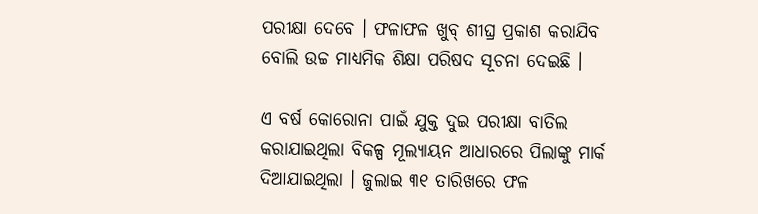ପରୀକ୍ଷା ଦେବେ । ଫଳାଫଳ ଖୁବ୍ ଶୀଘ୍ର ପ୍ରକାଶ କରାଯିବ ବୋଲି ଉଚ୍ଚ ମାଧ୍ୟମିକ ଶିକ୍ଷା ପରିଷଦ ସୂଚନା ଦେଇଛି ।

ଏ ବର୍ଷ କୋରୋନା ପାଇଁ ଯୁକ୍ତ ଦୁଇ ପରୀକ୍ଷା ବାତିଲ କରାଯାଇଥିଲା ବିକଳ୍ପ ମୂଲ୍ୟାୟନ ଆଧାରରେ ପିଲାଙ୍କୁ ମାର୍କ ଦିଆଯାଇଥିଲା । ଜୁଲାଇ ୩୧ ତାରିଖରେ ଫଳ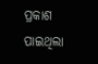ପ୍ରକାଶ ପାଇଥିଲା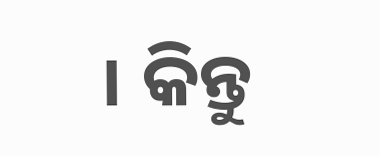। କିନ୍ତୁ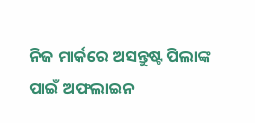ନିଜ ମାର୍କରେ ଅସନ୍ତୁଷ୍ଟ ପିଲାଙ୍କ ପାଇଁ ଅଫଲାଇନ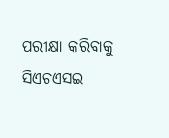ପରୀକ୍ଷା କରିବାକୁ ସିଏଚଏସଇ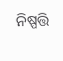ନିଷ୍ପତ୍ତି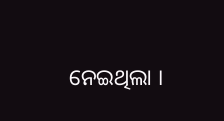ନେଇଥିଲା ।